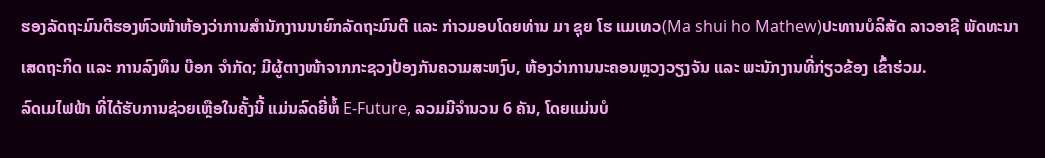ຮອງລັດຖະມົນຕີຮອງຫົວໜ້າຫ້ອງວ່າການສຳນັກງານນາຍົກລັດຖະມົນຕີ ແລະ ກ່າວມອບໂດຍທ່ານ ມາ ຊຸຍ ໂຮ ແມເທວ(Ma shui ho Mathew)ປະທານບໍລິສັດ ລາວອາຊີ ພັດທະນາ ເສດຖະກິດ ແລະ ການລົງທຶນ ບ໊ອກ ຈໍາກັດ; ມີຜູ້ຕາງໜ້າຈາກກະຊວງປ້ອງກັນຄວາມສະຫງົບ, ຫ້ອງວ່າການນະຄອນຫຼວງວຽງຈັນ ແລະ ພະນັກງານທີ່ກ່ຽວຂ້ອງ ເຂົ້າຮ່ວມ.
ລົດເມໄຟຟ້າ ທີ່ໄດ້ຮັບການຊ່ວຍເຫຼືອໃນຄັ້ງນີ້ ແມ່ນລົດຍີ່ຫໍ້ E-Future, ລວມມີຈໍານວນ 6 ຄັນ, ໂດຍແມ່ນບໍ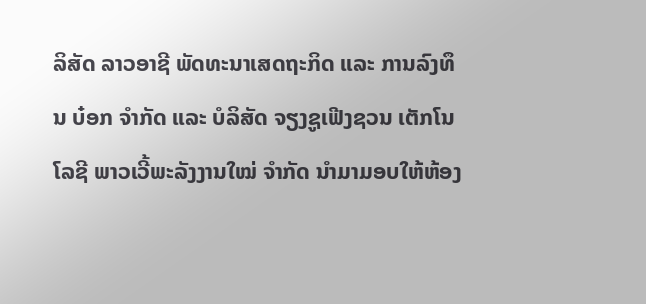ລິສັດ ລາວອາຊີ ພັດທະນາເສດຖະກິດ ແລະ ການລົງທຶນ ບ໋ອກ ຈໍາກັດ ແລະ ບໍລິສັດ ຈຽງຊູເຟີງຊວນ ເຕັກໂນໂລຊີ ພາວເວີ້ພະລັງງານໃໝ່ ຈຳກັດ ນຳມາມອບໃຫ້ຫ້ອງ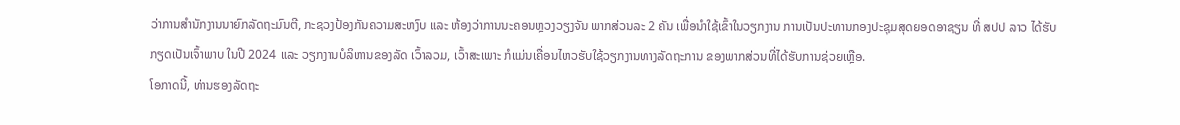ວ່າການສຳນັກງານນາຍົກລັດຖະມົນຕີ, ກະຊວງປ້ອງກັນຄວາມສະຫງົບ ແລະ ຫ້ອງວ່າການນະຄອນຫຼວງວຽງຈັນ ພາກສ່ວນລະ 2 ຄັນ ເພື່ອນຳໃຊ້ເຂົ້າໃນວຽກງານ ການເປັນປະທານກອງປະຊຸມສຸດຍອດອາຊຽນ ທີ່ ສປປ ລາວ ໄດ້ຮັບກຽດເປັນເຈົ້າພາບ ໃນປີ 2024 ແລະ ວຽກງານບໍລິຫານຂອງລັດ ເວົ້າລວມ, ເວົ້າສະເພາະ ກໍແມ່ນເຄື່ອນໄຫວຮັບໃຊ້ວຽກງານທາງລັດຖະການ ຂອງພາກສ່ວນທີ່ໄດ້ຮັບການຊ່ວຍເຫຼືອ.
ໂອກາດນີ້, ທ່ານຮອງລັດຖະ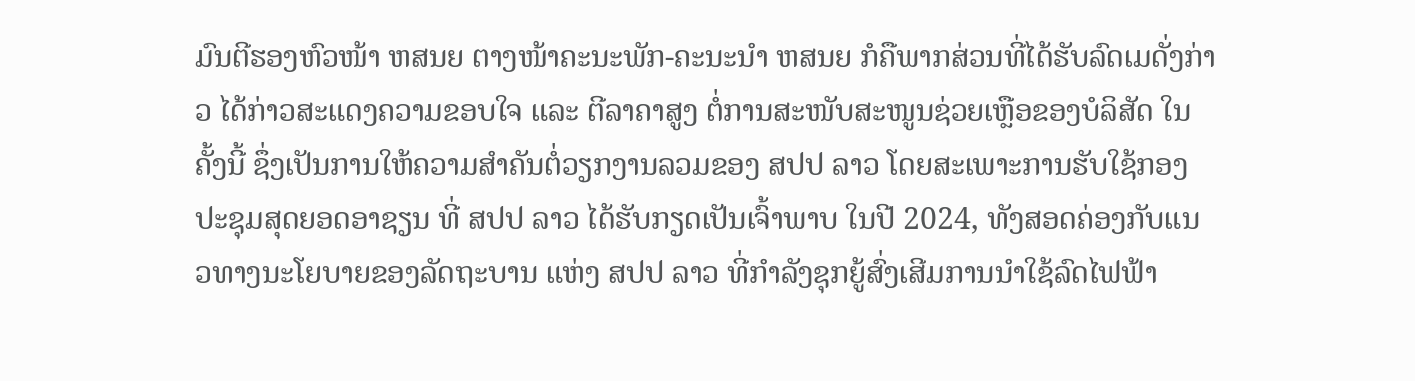ມົນຕີຮອງຫົວໜ້າ ຫສນຍ ຕາງໜ້າຄະນະພັກ-ຄະນະນໍາ ຫສນຍ ກໍຄືພາກສ່ວນທີ່ໄດ້ຮັບລົດເມດັ່ງກ່າວ ໄດ້ກ່າວສະແດງຄວາມຂອບໃຈ ແລະ ຕີລາຄາສູງ ຕໍ່ການສະໜັບສະໜູນຊ່ວຍເຫຼືອຂອງບໍລິສັດ ໃນຄັ້ງນີ້ ຊຶ່ງເປັນການໃຫ້ຄວາມສຳຄັນຕໍ່ວຽກງານລວມຂອງ ສປປ ລາວ ໂດຍສະເພາະການຮັບໃຊ້ກອງປະຊຸມສຸດຍອດອາຊຽນ ທີ່ ສປປ ລາວ ໄດ້ຮັບກຽດເປັນເຈົ້າພາບ ໃນປີ 2024, ທັງສອດຄ່ອງກັບແນວທາງນະໂຍບາຍຂອງລັດຖະບານ ແຫ່ງ ສປປ ລາວ ທີ່ກຳລັງຊຸກຍູ້ສົ່ງເສີມການນຳໃຊ້ລົດໄຟຟ້າ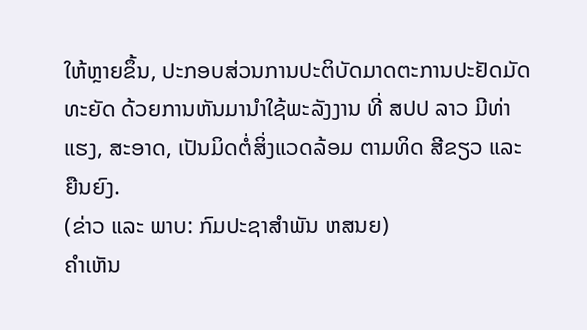ໃຫ້ຫຼາຍຂຶ້ນ, ປະກອບສ່ວນການປະຕິບັດມາດຕະການປະຢັດມັດທະຍັດ ດ້ວຍການຫັນມານຳໃຊ້ພະລັງງານ ທີ່ ສປປ ລາວ ມີທ່າແຮງ, ສະອາດ, ເປັນມິດຕໍ່ສິ່ງແວດລ້ອມ ຕາມທິດ ສີຂຽວ ແລະ ຍືນຍົງ.
(ຂ່າວ ແລະ ພາບ: ກົມປະຊາສຳພັນ ຫສນຍ)
ຄໍາເຫັນ